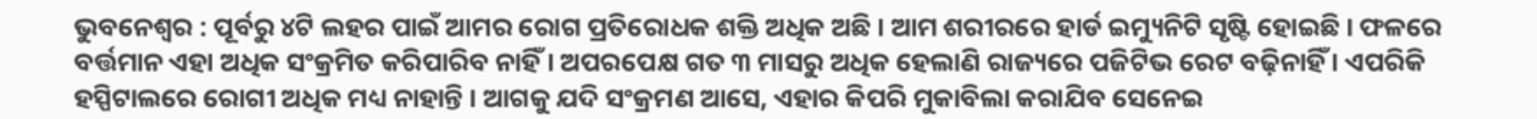ଭୁବନେଶ୍ୱର : ପୂର୍ବରୁ ୪ଟି ଲହର ପାଇଁ ଆମର ରୋଗ ପ୍ରତିରୋଧକ ଶକ୍ତି ଅଧିକ ଅଛି । ଆମ ଶରୀରରେ ହାର୍ଡ ଇମ୍ୟୁନିଟି ସୃଷ୍ଟି ହୋଇଛି । ଫଳରେ ବର୍ତ୍ତମାନ ଏହା ଅଧିକ ସଂକ୍ରମିତ କରିପାରିବ ନାହିଁ । ଅପରପେକ୍ଷ ଗତ ୩ ମାସରୁ ଅଧିକ ହେଲାଣି ରାଜ୍ୟରେ ପଜିଟିଭ ରେଟ ବଢ଼ିନାହିଁ । ଏପରିକି ହସ୍ପିଟାଲରେ ରୋଗୀ ଅଧିକ ମଧ୍ୟ ନାହାନ୍ତି । ଆଗକୁ ଯଦି ସଂକ୍ରମଣ ଆସେ, ଏହାର କିପରି ମୁକାବିଲା କରାଯିବ ସେନେଇ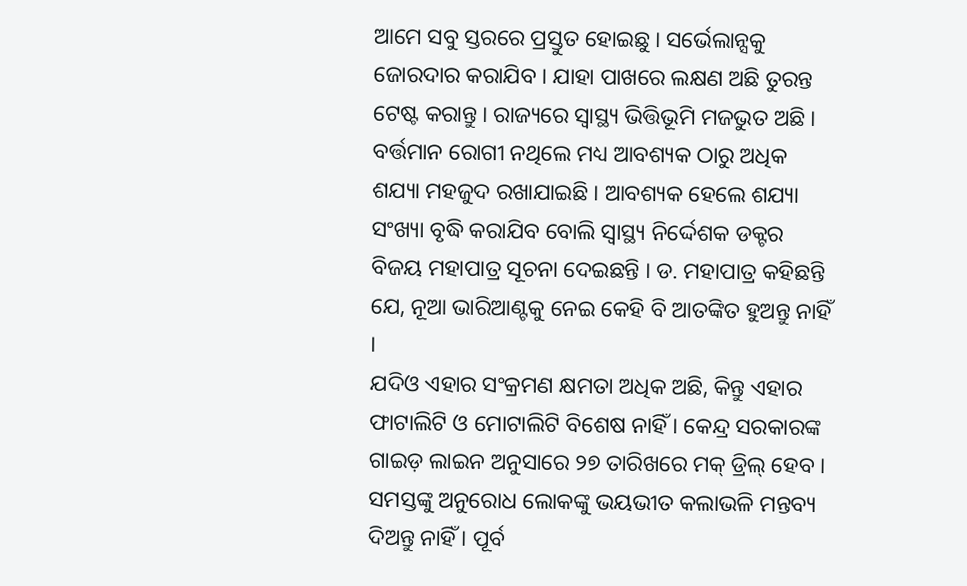ଆମେ ସବୁ ସ୍ତରରେ ପ୍ରସ୍ତୁତ ହୋଇଛୁ । ସର୍ଭେଲାନ୍ସକୁ ଜୋରଦାର କରାଯିବ । ଯାହା ପାଖରେ ଲକ୍ଷଣ ଅଛି ତୁରନ୍ତ ଟେଷ୍ଟ କରାନ୍ତୁ । ରାଜ୍ୟରେ ସ୍ୱାସ୍ଥ୍ୟ ଭିତ୍ତିଭୂମି ମଜଭୁତ ଅଛି । ବର୍ତ୍ତମାନ ରୋଗୀ ନଥିଲେ ମଧ୍ୟ ଆବଶ୍ୟକ ଠାରୁ ଅଧିକ ଶଯ୍ୟା ମହଜୁଦ ରଖାଯାଇଛି । ଆବଶ୍ୟକ ହେଲେ ଶଯ୍ୟା ସଂଖ୍ୟା ବୃଦ୍ଧି କରାଯିବ ବୋଲି ସ୍ୱାସ୍ଥ୍ୟ ନିର୍ଦ୍ଦେଶକ ଡକ୍ଟର ବିଜୟ ମହାପାତ୍ର ସୂଚନା ଦେଇଛନ୍ତି । ଡ. ମହାପାତ୍ର କହିଛନ୍ତି ଯେ, ନୂଆ ଭାରିଆଣ୍ଟକୁ ନେଇ କେହି ବି ଆତଙ୍କିତ ହୁଅନ୍ତୁ ନାହିଁ ।
ଯଦିଓ ଏହାର ସଂକ୍ରମଣ କ୍ଷମତା ଅଧିକ ଅଛି, କିନ୍ତୁ ଏହାର ଫାଟାଲିଟି ଓ ମୋଟାଲିଟି ବିଶେଷ ନାହିଁ । କେନ୍ଦ୍ର ସରକାରଙ୍କ ଗାଇଡ଼ ଲାଇନ ଅନୁସାରେ ୨୭ ତାରିଖରେ ମକ୍ ଡ୍ରିଲ୍ ହେବ । ସମସ୍ତଙ୍କୁ ଅନୁରୋଧ ଲୋକଙ୍କୁ ଭୟଭୀତ କଲାଭଳି ମନ୍ତବ୍ୟ ଦିଅନ୍ତୁ ନାହିଁ । ପୂର୍ବ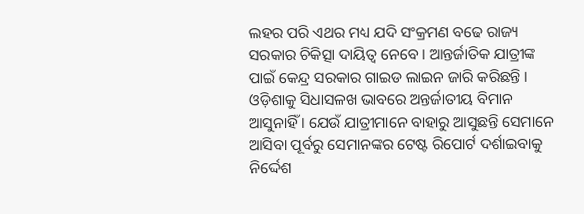ଲହର ପରି ଏଥର ମଧ୍ୟ ଯଦି ସଂକ୍ରମଣ ବଢେ ରାଜ୍ୟ ସରକାର ଚିକିତ୍ସା ଦାୟିତ୍ୱ ନେବେ । ଆନ୍ତର୍ଜାତିକ ଯାତ୍ରୀଙ୍କ ପାଇଁ କେନ୍ଦ୍ର ସରକାର ଗାଇଡ ଲାଇନ ଜାରି କରିଛନ୍ତି । ଓଡ଼ିଶାକୁ ସିଧାସଳଖ ଭାବରେ ଅନ୍ତର୍ଜାତୀୟ ବିମାନ ଆସୁନାହିଁ । ଯେଉଁ ଯାତ୍ରୀମାନେ ବାହାରୁ ଆସୁଛନ୍ତି ସେମାନେ ଆସିବା ପୂର୍ବରୁ ସେମାନଙ୍କର ଟେଷ୍ଟ ରିପୋର୍ଟ ଦର୍ଶାଇବାକୁ ନିର୍ଦ୍ଦେଶ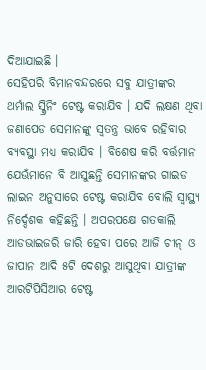ଦିଆଯାଇଛି ।
ସେହିପରି ବିମାନବନ୍ଦରରେ ସବୁ ଯାତ୍ରୀଙ୍କର ଥର୍ମାଲ ସ୍କ୍ରିନିଂ ଟେଷ୍ଟ କରାଯିବ । ଯଦି ଲକ୍ଷଣ ଥିବା ଜଣାପେଡ ସେମାନଙ୍କୁ ସ୍ୱତନ୍ତ୍ର ଭାବେ ରହିବାର ବ୍ୟବସ୍ଥା ମଧ୍ୟ କରାଯିବ । ବିଶେଷ କରି ବର୍ତ୍ତମାନ ଯେଊଁମାନେ ବି ଆସୁଛନ୍ତି ସେମାନଙ୍କର ଗାଇଡ ଲାଇନ ଅନୁସାରେ ଟେଷ୍ଟ କରାଯିବ ବୋଲି ସ୍ୱାସ୍ଥ୍ୟ ନିର୍ଦ୍ଦେଶକ କହିଛନ୍ତି । ଅପରପକ୍ଷେ ଗତକାଲି ଆଡଭାଇଜରି ଜାରି ହେବା ପରେ ଆଜି ଚୀନ୍ ଓ ଜାପାନ ଆଦି ୫ଟି ଦେଶରୁ ଆସୁଥିବା ଯାତ୍ରୀଙ୍କ ଆରଟିପିସିଆର ଟେଷ୍ଟ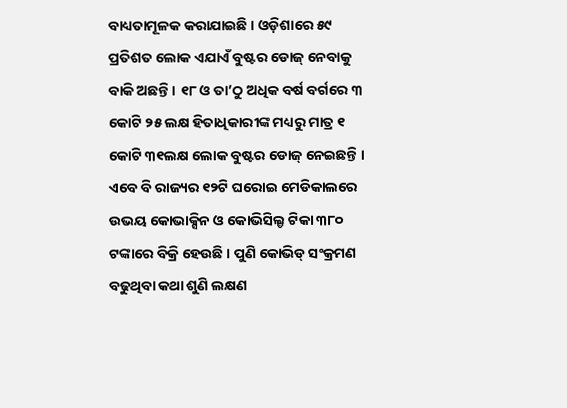ବାଧ୍ୟତାମୂଳକ କରାଯାଇଛି । ଓଡ଼ିଶାରେ ୫୯ ପ୍ରତିଶତ ଲୋକ ଏଯାଏଁ ବୁଷ୍ଟର ଡୋଜ୍ ନେବାକୁ ବାକି ଅଛନ୍ତି । ୧୮ ଓ ତା’ଠୁ ଅଧିକ ବର୍ଷ ବର୍ଗରେ ୩ କୋଟି ୨୫ ଲକ୍ଷ ହିତାଧିକାରୀଙ୍କ ମଧ୍ୟରୁ ମାତ୍ର ୧ କୋଟି ୩୧ଲକ୍ଷ ଲୋକ ବୁଷ୍ଟର ଡୋଜ୍ ନେଇଛନ୍ତି । ଏବେ ବି ରାଜ୍ୟର ୧୨ଟି ଘରୋଇ ମେଡିକାଲରେ ଉଭୟ କୋଭାକ୍ସିନ ଓ କୋଭିସିଲ୍ଡ ଟିକା ୩୮୦ ଟଙ୍କାରେ ବିକ୍ରି ହେଉଛି । ପୁଣି କୋଭିଡ୍ ସଂକ୍ରମଣ ବଢୁଥିବା କଥା ଶୁଣି ଲକ୍ଷଣ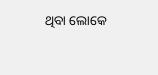ଥିବା ଲୋକେ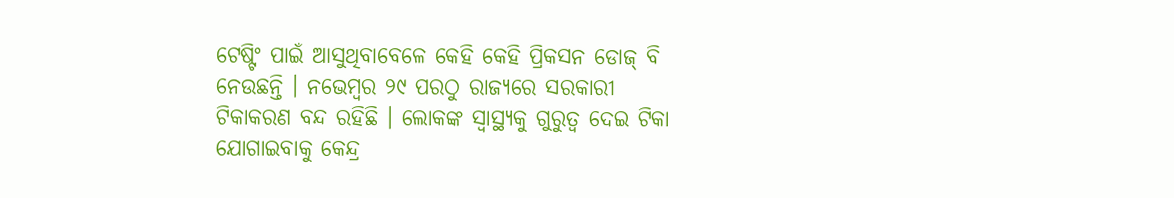ଟେଷ୍ଟିଂ ପାଇଁ ଆସୁଥିବାବେଳେ କେହି କେହି ପ୍ରିକସନ ଡୋଜ୍ ବି ନେଉଛନ୍ତି । ନଭେମ୍ବର ୨୯ ପରଠୁ ରାଜ୍ୟରେ ସରକାରୀ ଟିକାକରଣ ବନ୍ଦ ରହିଛି । ଲୋକଙ୍କ ସ୍ୱାସ୍ଥ୍ୟକୁ ଗୁରୁତ୍ୱ ଦେଇ ଟିକା ଯୋଗାଇବାକୁ କେନ୍ଦ୍ର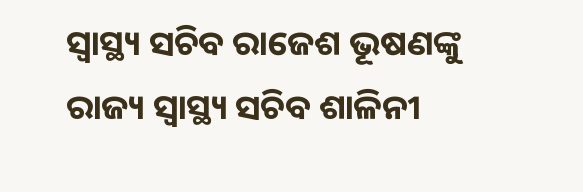ସ୍ୱାସ୍ଥ୍ୟ ସଚିବ ରାଜେଶ ଭୂଷଣଙ୍କୁ ରାଜ୍ୟ ସ୍ୱାସ୍ଥ୍ୟ ସଚିବ ଶାଳିନୀ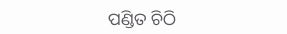ପଣ୍ଡିତ ଚିଠି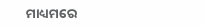ମାଧ୍ୟମରେ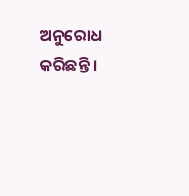ଅନୁରୋଧ କରିଛନ୍ତି ।